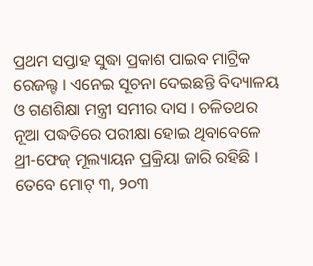ପ୍ରଥମ ସପ୍ତାହ ସୁଦ୍ଧା ପ୍ରକାଶ ପାଇବ ମାଟ୍ରିକ ରେଜଲ୍ଟ । ଏନେଇ ସୂଚନା ଦେଇଛନ୍ତି ବିଦ୍ୟାଳୟ ଓ ଗଣଶିକ୍ଷା ମନ୍ତ୍ରୀ ସମୀର ଦାସ । ଚଳିତଥର ନୂଆ ପଦ୍ଧତିରେ ପରୀକ୍ଷା ହୋଇ ଥିବାବେଳେ ଥ୍ରୀ-ଫେଜ୍ ମୂଲ୍ୟାୟନ ପ୍ରକ୍ରିୟା ଜାରି ରହିଛି । ତେବେ ମୋଟ୍ ୩, ୨୦୩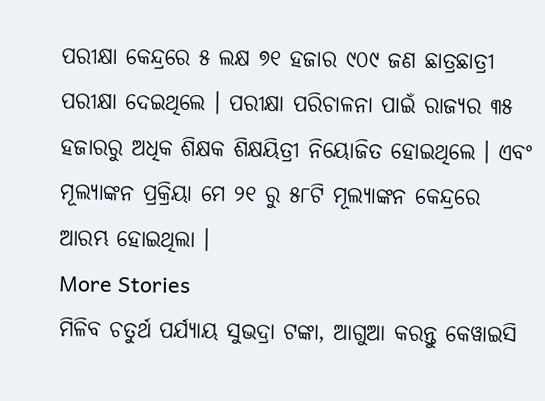ପରୀକ୍ଷା କେନ୍ଦ୍ରରେ ୫ ଲକ୍ଷ ୭୧ ହଜାର ୯୦୯ ଜଣ ଛାତ୍ରଛାତ୍ରୀ ପରୀକ୍ଷା ଦେଇଥିଲେ । ପରୀକ୍ଷା ପରିଚାଳନା ପାଇଁ ରାଜ୍ୟର ୩୫ ହଜାରରୁ ଅଧିକ ଶିକ୍ଷକ ଶିକ୍ଷୟିତ୍ରୀ ନିୟୋଜିତ ହୋଇଥିଲେ । ଏବଂ ମୂଲ୍ୟାଙ୍କନ ପ୍ରକ୍ରିୟା ମେ ୨୧ ରୁ ୫୮ଟି ମୂଲ୍ୟାଙ୍କନ କେନ୍ଦ୍ରରେ ଆରମ୍ଭ ହୋଇଥିଲା ।
More Stories
ମିଳିବ ଚତୁର୍ଥ ପର୍ଯ୍ୟାୟ ସୁଭଦ୍ରା ଟଙ୍କା, ଆଗୁଆ କରନ୍ତୁ କେୱାଇସି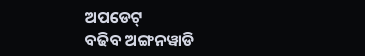ଅପଡେଟ୍
ବଢିବ ଅଙ୍ଗନୱାଡି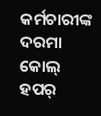କର୍ମଚାରୀଙ୍କ ଦରମା
କୋଲ୍ ହପର୍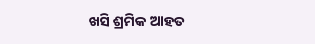ଖସି ଶ୍ରମିକ ଆହତ